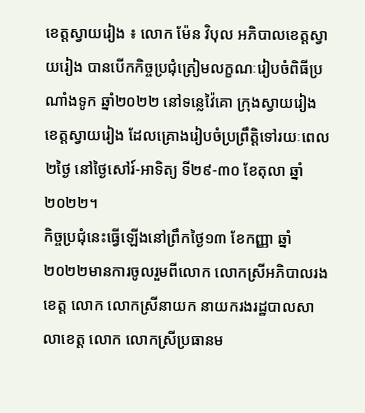ខេត្តស្វាយរៀង ៖ លោក ម៉ែន វិបុល អភិបាលខេត្តស្វាយរៀង បានបើកកិច្ចប្រជុំត្រៀមលក្ខណៈរៀបចំពិធីប្រណាំងទូក ឆ្នាំ២០២២ នៅទន្លេវ៉ៃគោ ក្រុងស្វាយរៀង ខេត្តស្វាយរៀង ដែលគ្រោងរៀបចំប្រព្រឹត្តិទៅរយៈពេល២ថ្ងៃ នៅថ្ងៃសៅរ៍-អាទិត្យ ទី២៩-៣០ ខែតុលា ឆ្នាំ២០២២។
កិច្ចប្រជុំនេះធ្វើឡើងនៅព្រឹកថ្ងៃ១៣ ខែកញ្ញា ឆ្នាំ២០២២មានការចូលរួមពីលោក លោកស្រីអភិបាលរងខេត្ត លោក លោកស្រីនាយក នាយករងរដ្ឋបាលសាលាខេត្ត លោក លោកស្រីប្រធានម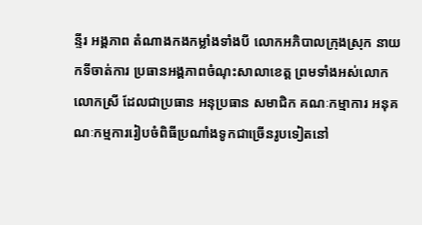ន្ទីរ អង្គភាព តំណាងកងកម្លាំងទាំងបី លោកអភិបាលក្រុងស្រុក នាយកទីចាត់ការ ប្រធានអង្គភាពចំណុះសាលាខេត្ត ព្រមទាំងអស់លោក លោកស្រី ដែលជាប្រធាន អនុប្រធាន សមាជិក គណៈកម្មាការ អនុគណៈកម្មការរៀបចំពិធីប្រណាំងទូកជាច្រើនរូបទៀតនៅ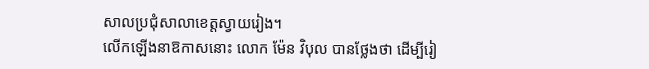សាលប្រជុំសាលាខេត្តស្វាយរៀង។
លើកឡើងនាឱកាសនោះ លោក ម៉ែន វិបុល បានថ្លែងថា ដើម្បីរៀ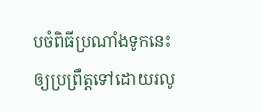បចំពិធីប្រណាំងទូកនេះ ឲ្យប្រព្រឹត្តទៅដោយរលូ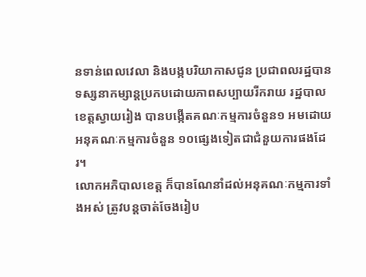នទាន់ពេលវេលា និងបង្កបរិយាកាសជូន ប្រជាពលរដ្ឋបានទស្សនាកម្សាន្តប្រកបដោយភាពសប្បាយរីករាយ រដ្ឋបាលខេត្តស្វាយរៀង បានបង្កើតគណៈកម្មការចំនួន១ អមដោយអនុគណៈកម្មការចំនួន ១០ផ្សេងទៀតជាជំនួយការផងដែរ។
លោកអភិបាលខេត្ត ក៏បានណែនាំដល់អនុគណៈកម្មការទាំងអស់ ត្រូវបន្តចាត់ចែងរៀប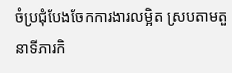ចំប្រជុំបែងចែកការងារលម្អិត ស្របតាមតួនាទីភារកិ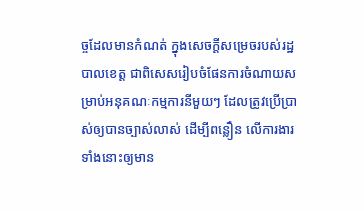ច្ចដែលមានកំណត់ ក្នុងសេចក្ដីសម្រេចរបស់រដ្ឋបាលខេត្ត ជាពិសេសរៀបចំផែនការចំណាយសម្រាប់អនុគណៈកម្មការនីមួយៗ ដែលត្រូវប្រើប្រាស់ឲ្យបានច្បាស់លាស់ ដើម្បីពន្លឿន លើការងារ ទាំងនោះឲ្យមាន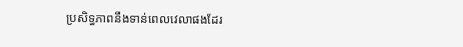ប្រសិទ្ធភាពនឹងទាន់ពេលវេលាផងដែរ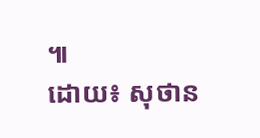៕
ដោយ៖ សុថាន